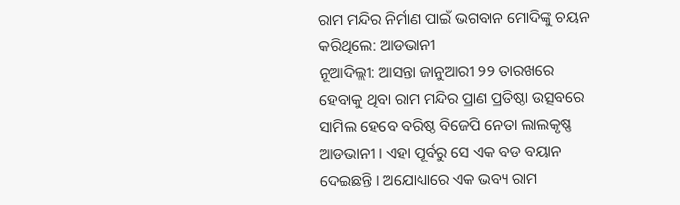ରାମ ମନ୍ଦିର ନିର୍ମାଣ ପାଇଁ ଭଗବାନ ମୋଦିଙ୍କୁ ଚୟନ କରିଥିଲେ: ଆଡଭାନୀ
ନୂଆଦିଲ୍ଲୀ: ଆସନ୍ତା ଜାନୁଆରୀ ୨୨ ତାରଖରେ ହେବାକୁ ଥିବା ରାମ ମନ୍ଦିର ପ୍ରାଣ ପ୍ରତିଷ୍ଠା ଉତ୍ସବରେ ସାମିଲ ହେବେ ବରିଷ୍ଠ ବିଜେପି ନେତା ଲାଲକୃଷ୍ଣ ଆଡଭାନୀ । ଏହା ପୂର୍ବରୁ ସେ ଏକ ବଡ ବୟାନ ଦେଇଛନ୍ତି । ଅଯୋଧ୍ୟାରେ ଏକ ଭବ୍ୟ ରାମ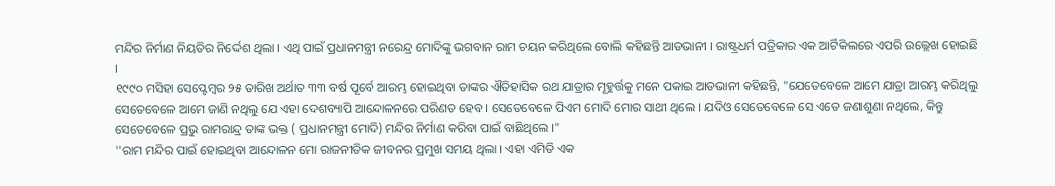ମନ୍ଦିର ନିର୍ମାଣ ନିୟତିର ନିର୍ଦ୍ଦେଶ ଥିଲା । ଏଥି ପାଇଁ ପ୍ରଧାନମନ୍ତ୍ରୀ ନରେନ୍ଦ୍ର ମୋଦିଙ୍କୁ ଭଗବାନ ରାମ ଚୟନ କରିଥିଲେ ବୋଲି କହିଛନ୍ତି ଆଡଭାନୀ । ରାଷ୍ଟ୍ରଧର୍ମ ପତ୍ରିକାର ଏକ ଆର୍ଟିକିଲରେ ଏପରି ଉଲ୍ଲେଖ ହୋଇଛି ।
୧୯୯୦ ମସିହା ସେପ୍ଟେମ୍ବର ୨୫ ତାରିଖ ଅର୍ଥାତ ୩୩ ବର୍ଷ ପୂର୍ବେ ଆରମ୍ଭ ହୋଇଥିବା ତାଙ୍କର ଐତିହାସିକ ରଥ ଯାତ୍ରାର ମୂହୁର୍ତ୍ତକୁ ମନେ ପକାଇ ଆଡଭାନୀ କହିଛନ୍ତି, "ଯେତେବେଳେ ଆମେ ଯାତ୍ରା ଆରମ୍ଭ କରିଥିଲୁ ସେତେବେଳେ ଆମେ ଜାଣି ନଥିଲୁ ଯେ ଏହା ଦେଶବ୍ୟାପି ଆନ୍ଦୋଳନରେ ପରିଣତ ହେବ । ସେତେବେଳେ ପିଏମ ମୋଦି ମୋର ସାଥୀ ଥିଲେ । ଯଦିଓ ସେତେବେଳେ ସେ ଏତେ ଜଣାଶୁଣା ନଥିଲେ, କିନ୍ତୁ ସେତେବେଳେ ପ୍ରଭୁ ରାମରାନ୍ଦ୍ର ତାଙ୍କ ଭକ୍ତ ( ପ୍ରଧାନମନ୍ତ୍ରୀ ମୋଦି) ମନ୍ଦିର ନିର୍ମାଣ କରିବା ପାଇଁ ବାଛିଥିଲେ ।"
''ରାମ ମନ୍ଦିର ପାଇଁ ହୋଇଥିବା ଆନ୍ଦୋଳନ ମୋ ରାଜନୀତିକ ଜୀବନର ପ୍ରମୁଖ ସମୟ ଥିଲା । ଏହା ଏମିତି ଏକ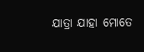ଯାତ୍ରା ଯାହା ମୋତେ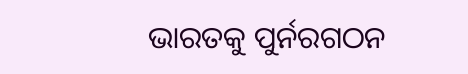ଭାରତକୁ ପୁର୍ନରଗଠନ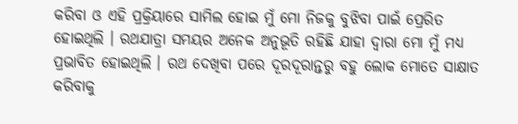କରିବା ଓ ଏହି ପ୍ରକ୍ରିୟାରେ ସାମିଲ ହୋଇ ମୁଁ ମୋ ନିଜକୁ ବୁଝିବା ପାଇଁ ପ୍ରେରିତ ହୋଇଥିଲି । ରଥଯାତ୍ରା ସମୟର ଅନେକ ଅନୁଭୂତି ରହିଛି ଯାହା ଦ୍ବାରା ମୋ ମୁଁ ମଧ୍ୟ ପ୍ରଭାବିତ ହୋଇଥିଲି । ରଥ ଦେଖିବା ପରେ ଦୂରଦୂରାନ୍ତରୁ ବହୁ ଲୋକ ମୋତେ ସାକ୍ଷାତ କରିବାକୁ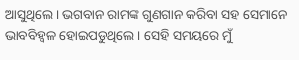ଆସୁଥିଲେ । ଭଗବାନ ରାମଙ୍କ ଗୁଣଗାନ କରିବା ସହ ସେମାନେ ଭାବବିହ୍ବଳ ହୋଇପଡୁଥିଲେ । ସେହି ସମୟରେ ମୁଁ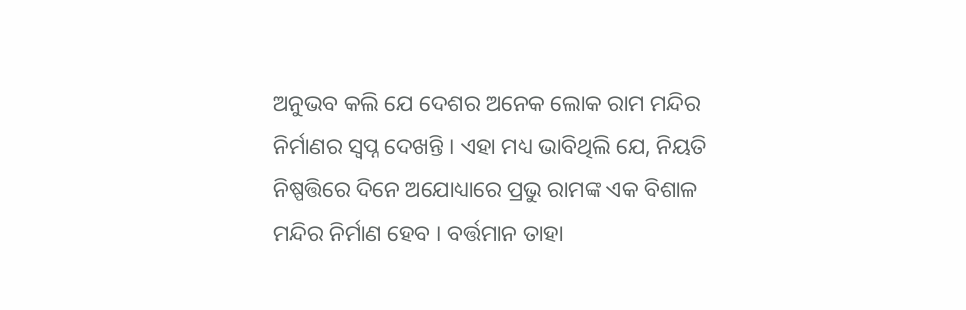ଅନୁଭବ କଲି ଯେ ଦେଶର ଅନେକ ଲୋକ ରାମ ମନ୍ଦିର ନିର୍ମାଣର ସ୍ବପ୍ନ ଦେଖନ୍ତି । ଏହା ମଧ୍ୟ ଭାବିଥିଲି ଯେ, ନିୟତି ନିଷ୍ପତ୍ତିରେ ଦିନେ ଅଯୋଧ୍ୟାରେ ପ୍ରଭୁ ରାମଙ୍କ ଏକ ବିଶାଳ ମନ୍ଦିର ନିର୍ମାଣ ହେବ । ବର୍ତ୍ତମାନ ତାହା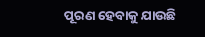ପୂରଣ ହେବାକୁ ଯାଉଛି